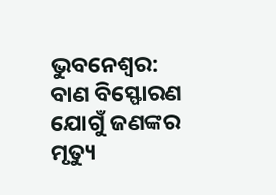ଭୁବନେଶ୍ବର: ବାଣ ବିସ୍ଫୋରଣ ଯୋଗୁଁ ଜଣଙ୍କର ମୃତ୍ୟୁ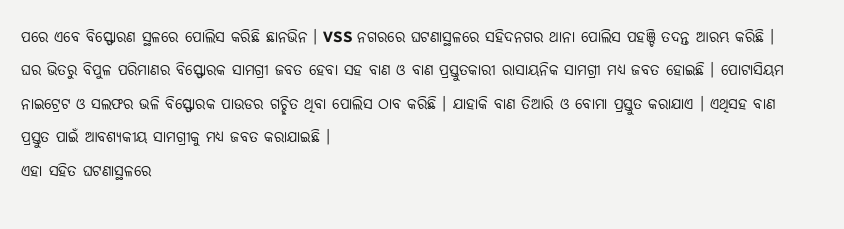ପରେ ଏବେ ବିସ୍ଫୋରଣ ସ୍ଥଳରେ ପୋଲିସ କରିଛି ଛାନଭିନ । VSS ନଗରରେ ଘଟଣାସ୍ଥଳରେ ସହିଦନଗର ଥାନା ପୋଲିସ ପହଞ୍ଚି ତଦନ୍ତ ଆରମ୍ଭ କରିଛି । ଘର ଭିତରୁ ବିପୁଳ ପରିମାଣର ବିସ୍ଫୋରକ ସାମଗ୍ରୀ ଜବତ ହେବା ସହ ବାଣ ଓ ବାଣ ପ୍ରସ୍ତୁତକାରୀ ରାସାୟନିକ ସାମଗ୍ରୀ ମଧ୍ୟ ଜବତ ହୋଇଛି । ପୋଟାସିୟମ ନାଇଟ୍ରେଟ ଓ ସଲଫର ଭଳି ବିସ୍ଫୋରକ ପାଉଡର ଗଚ୍ଛିତ ଥିବା ପୋଲିସ ଠାବ କରିଛି । ଯାହାକି ବାଣ ତିଆରି ଓ ବୋମା ପ୍ରସ୍ତୁତ କରାଯାଏ । ଏଥିସହ ବାଣ ପ୍ରସ୍ତୁତ ପାଇଁ ଆବଶ୍ୟକୀୟ ସାମଗ୍ରୀକୁ ମଧ୍ୟ ଜବତ କରାଯାଇଛି ।
ଏହା ସହିତ ଘଟଣାସ୍ଥଳରେ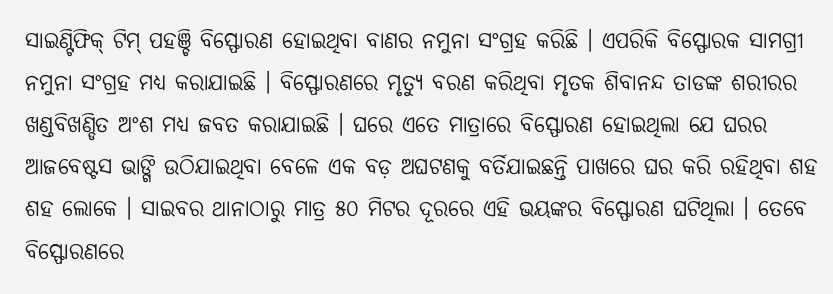ସାଇଣ୍ଟିଫିକ୍ ଟିମ୍ ପହଞ୍ଚି ବିସ୍ଫୋରଣ ହୋଇଥିବା ବାଣର ନମୁନା ସଂଗ୍ରହ କରିଛି । ଏପରିକି ବିସ୍ଫୋରକ ସାମଗ୍ରୀ ନମୁନା ସଂଗ୍ରହ ମଧ୍ୟ କରାଯାଇଛି । ବିସ୍ଫୋରଣରେ ମୃତ୍ୟୁ ବରଣ କରିଥିବା ମୃତକ ଶିବାନନ୍ଦ ତାଡଙ୍କ ଶରୀରର ଖଣ୍ଡବିଖଣ୍ଡିତ ଅଂଶ ମଧ୍ୟ ଜବତ କରାଯାଇଛି । ଘରେ ଏତେ ମାତ୍ରାରେ ବିସ୍ଫୋରଣ ହୋଇଥିଲା ଯେ ଘରର ଆଜବେଷ୍ଟସ ଭାଙ୍ଗି ଉଠିଯାଇଥିବା ବେଳେ ଏକ ବଡ଼ ଅଘଟଣକୁ ବର୍ତିଯାଇଛନ୍ତି ପାଖରେ ଘର କରି ରହିଥିବା ଶହ ଶହ ଲୋକେ । ସାଇବର ଥାନାଠାରୁ ମାତ୍ର ୫୦ ମିଟର ଦୂରରେ ଏହି ଭୟଙ୍କର ବିସ୍ଫୋରଣ ଘଟିଥିଲା । ତେବେ ବିସ୍ଫୋରଣରେ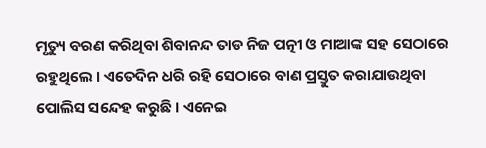ମୃତ୍ୟୁ ବରଣ କରିଥିବା ଶିବାନନ୍ଦ ତାଡ ନିଜ ପତ୍ନୀ ଓ ମାଆଙ୍କ ସହ ସେଠାରେ ରହୁଥିଲେ । ଏତେଦିନ ଧରି ରହି ସେଠାରେ ବାଣ ପ୍ରସ୍ତୁତ କରାଯାଉଥିବା ପୋଲିସ ସନ୍ଦେହ କରୁଛି । ଏନେଇ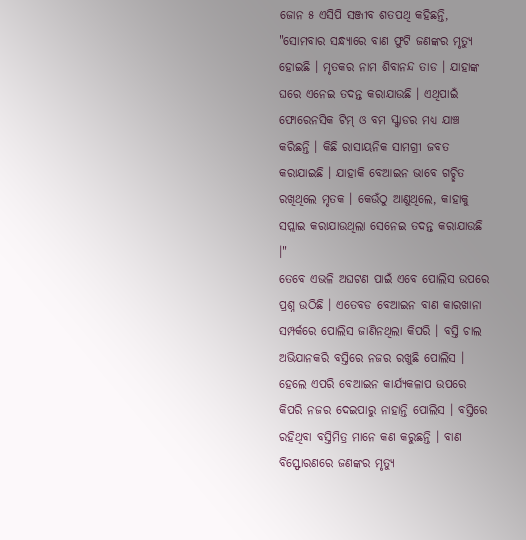ଜୋନ ୫ ଏସିପି ସଞ୍ଜୀବ ଶତପଥି କହିଛନ୍ତି, "ସୋମବାର ସନ୍ଧ୍ୟାରେ ବାଣ ଫୁଟି ଜଣଙ୍କର ମୃତ୍ୟୁ ହୋଇଛି । ମୃତକର ନାମ ଶିବାନନ୍ଦ ତାଡ । ଯାହାଙ୍କ ଘରେ ଏନେଇ ତଦନ୍ତ କରାଯାଉଛି । ଏଥିପାଇଁ ଫୋରେନସିକ ଟିମ୍ ଓ ବମ ସ୍କ୍ବାଡର ମଧ୍ୟ ଯାଞ୍ଚ କରିଛନ୍ତି । କିଛି ରାସାୟନିକ ସାମଗ୍ରୀ ଜବତ କରାଯାଇଛି । ଯାହାକି ବେଆଇନ ଭାବେ ଗଚ୍ଛିତ ରଖିଥିଲେ ମୃତକ । କେଉଁଠୁ ଆଣୁଥିଲେ, କାହାକୁ ସପ୍ଲାଇ କରାଯାଉଥିଲା ସେନେଇ ତଦନ୍ତ କରାଯାଉଛି ।"
ତେବେ ଏଭଳି ଅଘଟଣ ପାଇଁ ଏବେ ପୋଲିସ ଉପରେ ପ୍ରଶ୍ନ ଉଠିଛି । ଏତେବଡ ବେଆଇନ ବାଣ କାରଖାନା ସମ୍ପର୍କରେ ପୋଲିସ ଜାଣିନଥିଲା କିପରି । ବସ୍ତି ଚାଲ ଅଭିଯାନକରି ବସ୍ତିରେ ନଜର ରଖୁଛି ପୋଲିସ । ହେଲେ ଏପରି ବେଆଇନ କାର୍ଯ୍ୟକଳାପ ଉପରେ କିପରି ନଜର ଦେଇପାରୁ ନାହାନ୍ତି ପୋଲିସ । ବସ୍ତିରେ ରହିଥିବା ବସ୍ତିମିତ୍ର ମାନେ କଣ କରୁଛନ୍ତି । ବାଣ ବିସ୍ଫୋରଣରେ ଜଣଙ୍କର ମୃତ୍ୟୁ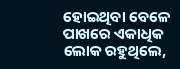ହୋଇଥିବା ବେଳେ ପାଖରେ ଏକାଧିକ ଲୋକ ରହୁଥିଲେ,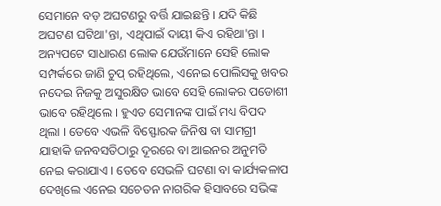ସେମାନେ ବଡ଼ ଅଘଟଣରୁ ବର୍ତ୍ତି ଯାଇଛନ୍ତି । ଯଦି କିଛି ଅଘଟଣ ଘଟିଥା'ନ୍ତା, ଏଥିପାଇଁ ଦାୟୀ କିଏ ରହିଥା'ନ୍ତା । ଅନ୍ୟପଟେ ସାଧାରଣ ଲୋକ ଯେଉଁମାନେ ସେହି ଲୋକ ସମ୍ପର୍କରେ ଜାଣି ଚୁପ୍ ରହିଥିଲେ, ଏନେଇ ପୋଲିସକୁ ଖବର ନଦେଇ ନିଜକୁ ଅସୁରକ୍ଷିତ ଭାବେ ସେହି ଲୋକର ପଡୋଶୀ ଭାବେ ରହିଥିଲେ । ହୁଏତ ସେମାନଙ୍କ ପାଇଁ ମଧ୍ୟ ବିପଦ ଥିଲା । ତେବେ ଏଭଳି ବିସ୍ଫୋରକ ଜିନିଷ ବା ସାମଗ୍ରୀ ଯାହାକି ଜନବସତିଠାରୁ ଦୂରରେ ବା ଆଇନର ଅନୁମତି ନେଇ କରାଯାଏ । ତେବେ ସେଭଳି ଘଟଣା ବା କାର୍ଯ୍ୟକଳାପ ଦେଖିଲେ ଏନେଇ ସଚେତନ ନାଗରିକ ହିସାବରେ ସଭିଙ୍କ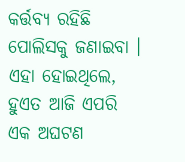କର୍ତ୍ତବ୍ୟ ରହିଛି ପୋଲିସକୁ ଜଣାଇବା । ଏହା ହୋଇଥିଲେ, ହୁଏତ ଆଜି ଏପରି ଏକ ଅଘଟଣ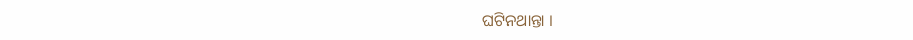ଘଟିନଥାନ୍ତା ।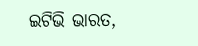ଇଟିଭି ଭାରତ,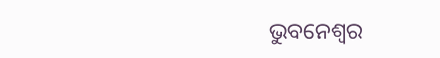ଭୁବନେଶ୍ବର